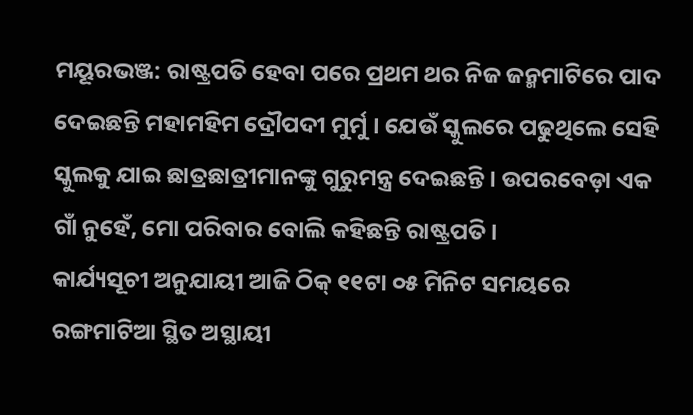ମୟୂରଭଞ୍ଜ: ରାଷ୍ଟ୍ରପତି ହେବା ପରେ ପ୍ରଥମ ଥର ନିଜ ଜନ୍ମମାଟିରେ ପାଦ ଦେଇଛନ୍ତି ମହାମହିମ ଦ୍ରୌପଦୀ ମୁର୍ମୁ । ଯେଉଁ ସ୍କୁଲରେ ପଢୁଥିଲେ ସେହି ସ୍କୁଲକୁ ଯାଇ ଛାତ୍ରଛାତ୍ରୀମାନଙ୍କୁ ଗୁରୁମନ୍ତ୍ର ଦେଇଛନ୍ତି । ଉପରବେଡ଼ା ଏକ ଗାଁ ନୁହେଁ, ମୋ ପରିବାର ବୋଲି କହିଛନ୍ତି ରାଷ୍ଟ୍ରପତି ।
କାର୍ଯ୍ୟସୂଚୀ ଅନୁଯାୟୀ ଆଜି ଠିକ୍ ୧୧ଟା ୦୫ ମିନିଟ ସମୟରେ ରଙ୍ଗମାଟିଆ ସ୍ଥିତ ଅସ୍ଥାୟୀ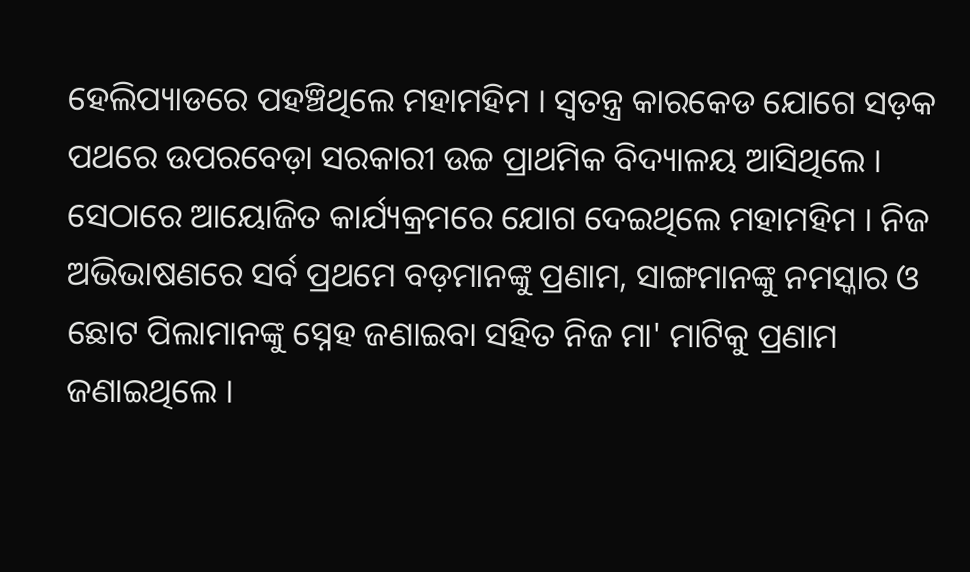ହେଲିପ୍ୟାଡରେ ପହଞ୍ଚିଥିଲେ ମହାମହିମ । ସ୍ବତନ୍ତ୍ର କାରକେଡ ଯୋଗେ ସଡ଼କ ପଥରେ ଉପରବେଡ଼ା ସରକାରୀ ଉଚ୍ଚ ପ୍ରାଥମିକ ବିଦ୍ୟାଳୟ ଆସିଥିଲେ । ସେଠାରେ ଆୟୋଜିତ କାର୍ଯ୍ୟକ୍ରମରେ ଯୋଗ ଦେଇଥିଲେ ମହାମହିମ । ନିଜ ଅଭିଭାଷଣରେ ସର୍ବ ପ୍ରଥମେ ବଡ଼ମାନଙ୍କୁ ପ୍ରଣାମ, ସାଙ୍ଗମାନଙ୍କୁ ନମସ୍କାର ଓ ଛୋଟ ପିଲାମାନଙ୍କୁ ସ୍ନେହ ଜଣାଇବା ସହିତ ନିଜ ମା' ମାଟିକୁ ପ୍ରଣାମ ଜଣାଇଥିଲେ ।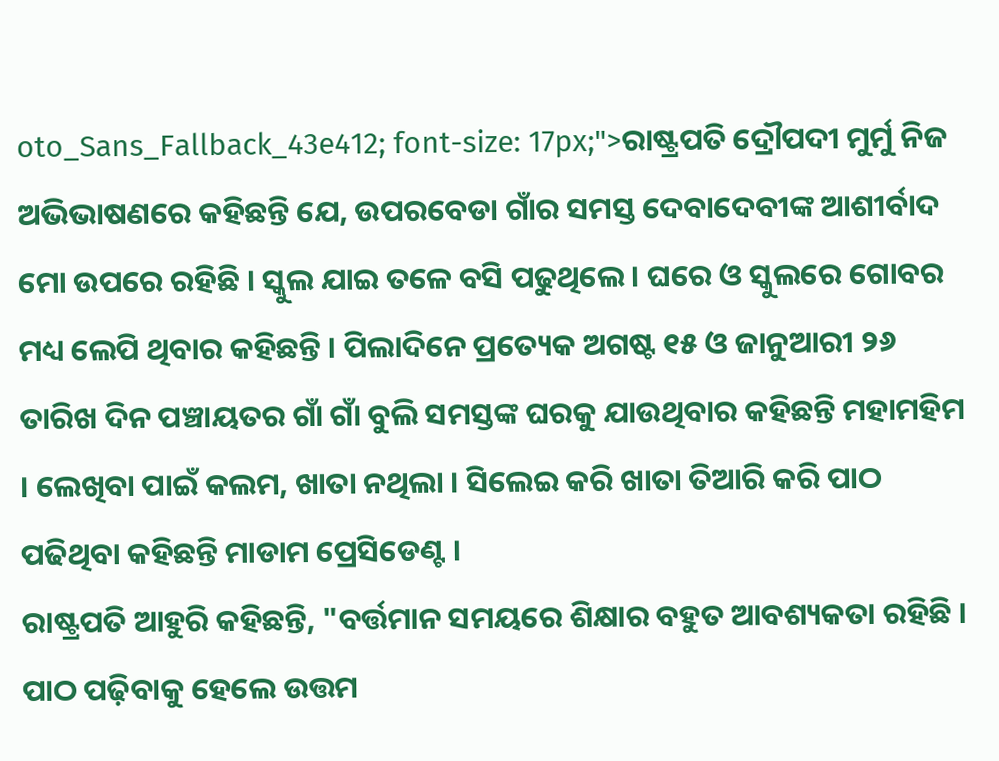oto_Sans_Fallback_43e412; font-size: 17px;">ରାଷ୍ଟ୍ରପତି ଦ୍ରୌପଦୀ ମୁର୍ମୁ ନିଜ ଅଭିଭାଷଣରେ କହିଛନ୍ତି ଯେ, ଉପରବେଡା ଗାଁର ସମସ୍ତ ଦେବାଦେବୀଙ୍କ ଆଶୀର୍ବାଦ ମୋ ଉପରେ ରହିଛି । ସ୍କୁଲ ଯାଇ ତଳେ ବସି ପଢୁଥିଲେ । ଘରେ ଓ ସ୍କୁଲରେ ଗୋବର ମଧ୍ୟ ଲେପି ଥିବାର କହିଛନ୍ତି । ପିଲାଦିନେ ପ୍ରତ୍ୟେକ ଅଗଷ୍ଟ ୧୫ ଓ ଜାନୁଆରୀ ୨୬ ତାରିଖ ଦିନ ପଞ୍ଚାୟତର ଗାଁ ଗାଁ ବୁଲି ସମସ୍ତଙ୍କ ଘରକୁ ଯାଉଥିବାର କହିଛନ୍ତି ମହାମହିମ । ଲେଖିବା ପାଇଁ କଲମ, ଖାତା ନଥିଲା । ସିଲେଇ କରି ଖାତା ତିଆରି କରି ପାଠ ପଢିଥିବା କହିଛନ୍ତି ମାଡାମ ପ୍ରେସିଡେଣ୍ଟ ।
ରାଷ୍ଟ୍ରପତି ଆହୁରି କହିଛନ୍ତି, "ବର୍ତ୍ତମାନ ସମୟରେ ଶିକ୍ଷାର ବହୁତ ଆବଶ୍ୟକତା ରହିଛି । ପାଠ ପଢ଼ିବାକୁ ହେଲେ ଉତ୍ତମ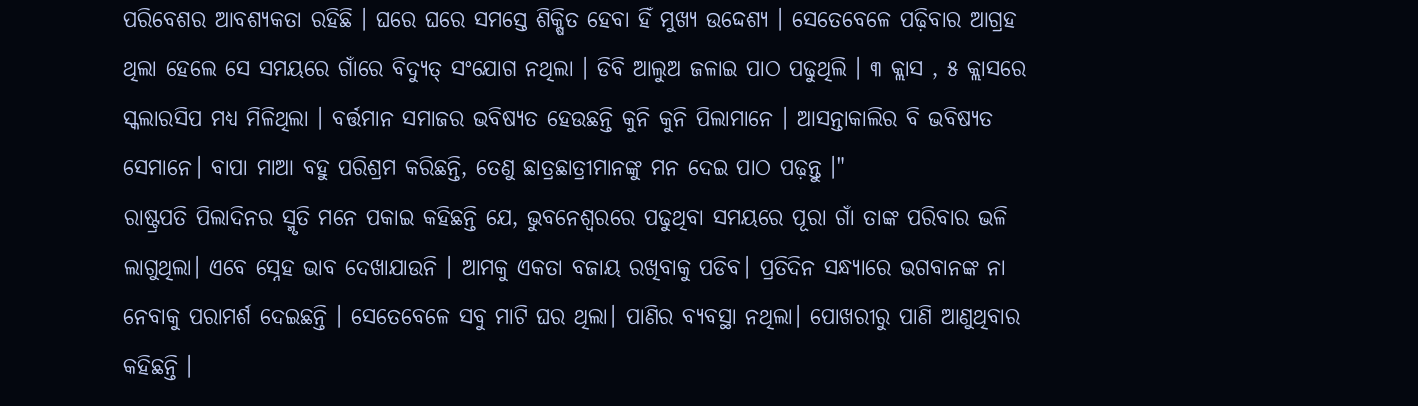ପରିବେଶର ଆବଶ୍ୟକତା ରହିଛି । ଘରେ ଘରେ ସମସ୍ତେ ଶିକ୍ଷିତ ହେବା ହିଁ ମୁଖ୍ୟ ଉଦ୍ଦେଶ୍ୟ । ସେତେବେଳେ ପଢ଼ିବାର ଆଗ୍ରହ ଥିଲା ହେଲେ ସେ ସମୟରେ ଗାଁରେ ବିଦ୍ୟୁତ୍ ସଂଯୋଗ ନଥିଲା । ଡିବି ଆଲୁଅ ଜଳାଇ ପାଠ ପଢୁଥିଲି । ୩ କ୍ଲାସ , ୫ କ୍ଲାସରେ ସ୍କଲାରସିପ ମଧ୍ୟ ମିଳିଥିଲା । ବର୍ତ୍ତମାନ ସମାଜର ଭବିଷ୍ୟତ ହେଉଛନ୍ତି କୁନି କୁନି ପିଲାମାନେ । ଆସନ୍ତାକାଲିର ବି ଭବିଷ୍ୟତ ସେମାନେ। ବାପା ମାଆ ବହୁ ପରିଶ୍ରମ କରିଛନ୍ତି, ତେଣୁ ଛାତ୍ରଛାତ୍ରୀମାନଙ୍କୁ ମନ ଦେଇ ପାଠ ପଢ଼ନ୍ତୁ ।"
ରାଷ୍ଟ୍ରପତି ପିଲାଦିନର ସ୍ମୃତି ମନେ ପକାଇ କହିଛନ୍ତି ଯେ, ଭୁବନେଶ୍ବରରେ ପଢୁଥିବା ସମୟରେ ପୂରା ଗାଁ ତାଙ୍କ ପରିବାର ଭଳି ଲାଗୁଥିଲା। ଏବେ ସ୍ନେହ ଭାବ ଦେଖାଯାଉନି । ଆମକୁ ଏକତା ବଜାୟ ରଖିବାକୁ ପଡିବ। ପ୍ରତିଦିନ ସନ୍ଧ୍ୟାରେ ଭଗବାନଙ୍କ ନା ନେବାକୁ ପରାମର୍ଶ ଦେଇଛନ୍ତି । ସେତେବେଳେ ସବୁ ମାଟି ଘର ଥିଲା। ପାଣିର ବ୍ୟବସ୍ଥା ନଥିଲା। ପୋଖରୀରୁ ପାଣି ଆଣୁଥିବାର କହିଛନ୍ତି ।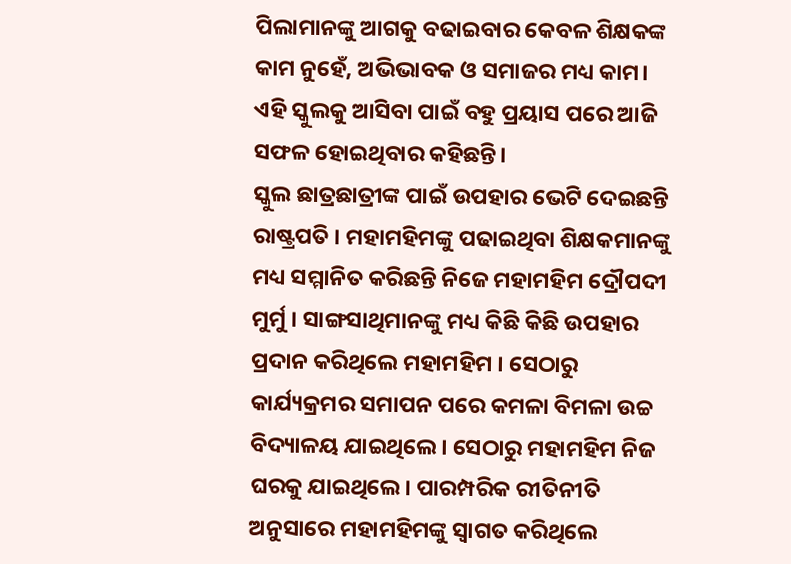ପିଲାମାନଙ୍କୁ ଆଗକୁ ବଢାଇବାର କେବଳ ଶିକ୍ଷକଙ୍କ କାମ ନୁହେଁ, ଅଭିଭାବକ ଓ ସମାଜର ମଧ୍ୟ କାମ। ଏହି ସ୍କୁଲକୁ ଆସିବା ପାଇଁ ବହୁ ପ୍ରୟାସ ପରେ ଆଜି ସଫଳ ହୋଇଥିବାର କହିଛନ୍ତି।
ସ୍କୁଲ ଛାତ୍ରଛାତ୍ରୀଙ୍କ ପାଇଁ ଉପହାର ଭେଟି ଦେଇଛନ୍ତି ରାଷ୍ଟ୍ରପତି । ମହାମହିମଙ୍କୁ ପଢାଇଥିବା ଶିକ୍ଷକମାନଙ୍କୁ ମଧ୍ୟ ସମ୍ମାନିତ କରିଛନ୍ତି ନିଜେ ମହାମହିମ ଦ୍ରୌପଦୀ ମୁର୍ମୁ । ସାଙ୍ଗସାଥିମାନଙ୍କୁ ମଧ୍ୟ କିଛି କିଛି ଉପହାର ପ୍ରଦାନ କରିଥିଲେ ମହାମହିମ । ସେଠାରୁ କାର୍ଯ୍ୟକ୍ରମର ସମାପନ ପରେ କମଳା ବିମଳା ଉଚ୍ଚ ବିଦ୍ୟାଳୟ ଯାଇଥିଲେ । ସେଠାରୁ ମହାମହିମ ନିଜ ଘରକୁ ଯାଇଥିଲେ। ପାରମ୍ପରିକ ରୀତିନୀତି ଅନୁସାରେ ମହାମହିମଙ୍କୁ ସ୍ବାଗତ କରିଥିଲେ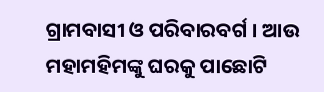ଗ୍ରାମବାସୀ ଓ ପରିବାରବର୍ଗ । ଆଉ ମହାମହିମଙ୍କୁ ଘରକୁ ପାଛୋଟି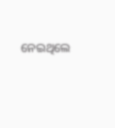ନେଇଥିଲେ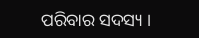ପରିବାର ସଦସ୍ୟ ।